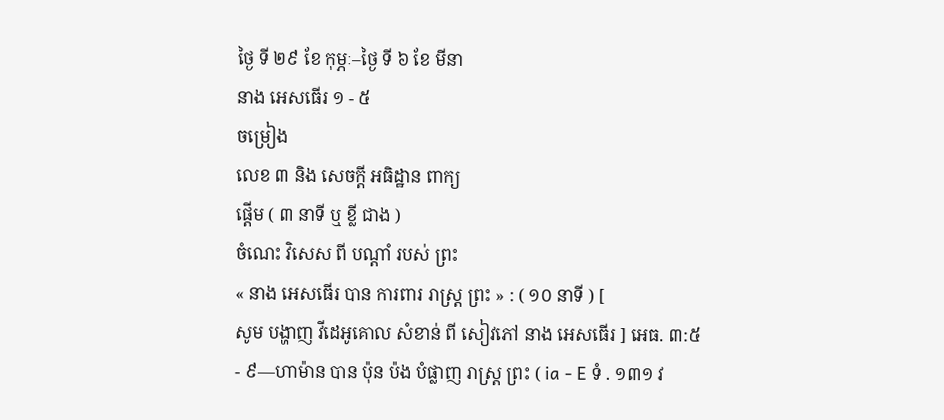ថ្ងៃ ទី ២៩ ខែ កុម្ភៈ–ថ្ងៃ ទី ៦ ខែ មីនា
នាង អេសធើរ ១ - ៥
ចម្រៀង
លេខ ៣ និង សេចក្ដី អធិដ្ឋាន ពាក្យ
ផ្ដើម ( ៣ នាទី ឬ ខ្លី ជាង )
ចំណេះ វិសេស ពី បណ្ដាំ របស់ ព្រះ
« នាង អេសធើរ បាន ការពារ រាស្ដ្រ ព្រះ » : ( ១០ នាទី ) [
សូម បង្ហាញ វីដេអូគោល សំខាន់ ពី សៀវភៅ នាង អេសធើរ ] អេធ. ៣:៥
- ៩—ហាម៉ាន បាន ប៉ុន ប៉ង បំផ្លាញ រាស្ដ្រ ព្រះ ( ia - E ទំ . ១៣១ វ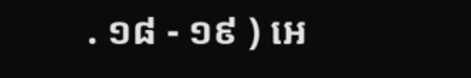. ១៨ - ១៩ ) អេ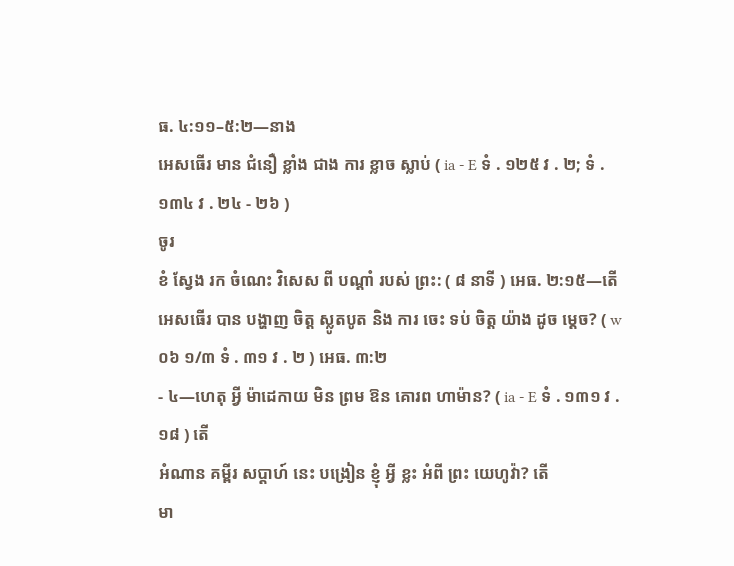ធ. ៤:១១–៥:២—នាង
អេសធើរ មាន ជំនឿ ខ្លាំង ជាង ការ ខ្លាច ស្លាប់ ( ia - E ទំ . ១២៥ វ . ២; ទំ . ១៣៤ វ . ២៤ - ២៦ )
ចូរ
ខំ ស្វែង រក ចំណេះ វិសេស ពី បណ្ដាំ របស់ ព្រះ: ( ៨ នាទី ) អេធ. ២:១៥—តើ
អេសធើរ បាន បង្ហាញ ចិត្ដ ស្លូតបូត និង ការ ចេះ ទប់ ចិត្ដ យ៉ាង ដូច ម្ដេច? ( w ០៦ ១/៣ ទំ . ៣១ វ . ២ ) អេធ. ៣:២
- ៤—ហេតុ អ្វី ម៉ាដេកាយ មិន ព្រម ឱន គោរព ហាម៉ាន? ( ia - E ទំ . ១៣១ វ . ១៨ ) តើ
អំណាន គម្ពីរ សប្ដាហ៍ នេះ បង្រៀន ខ្ញុំ អ្វី ខ្លះ អំពី ព្រះ យេហូវ៉ា? តើ
មា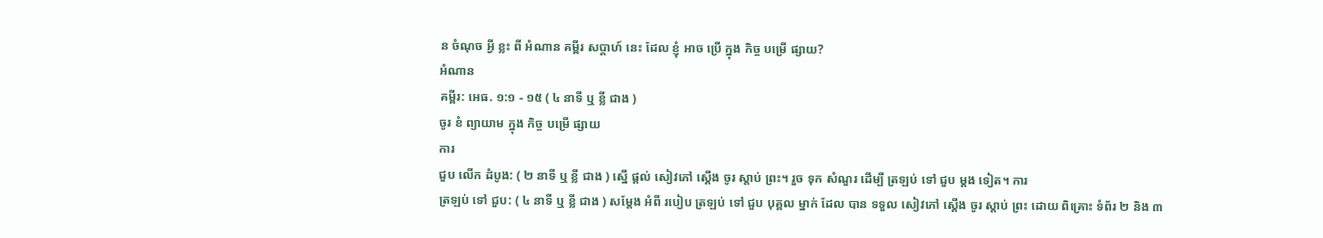ន ចំណុច អ្វី ខ្លះ ពី អំណាន គម្ពីរ សប្ដាហ៍ នេះ ដែល ខ្ញុំ អាច ប្រើ ក្នុង កិច្ច បម្រើ ផ្សាយ?
អំណាន
គម្ពីរ: អេធ. ១:១ - ១៥ ( ៤ នាទី ឬ ខ្លី ជាង )
ចូរ ខំ ព្យាយាម ក្នុង កិច្ច បម្រើ ផ្សាយ
ការ
ជួប លើក ដំបូង: ( ២ នាទី ឬ ខ្លី ជាង ) ស្នើ ផ្ដល់ សៀវភៅ ស្ដើង ចូរ ស្តាប់ ព្រះ។ រួច ទុក សំណួរ ដើម្បី ត្រឡប់ ទៅ ជួប ម្ដង ទៀត។ ការ
ត្រឡប់ ទៅ ជួប: ( ៤ នាទី ឬ ខ្លី ជាង ) សម្ដែង អំពី របៀប ត្រឡប់ ទៅ ជួប បុគ្គល ម្នាក់ ដែល បាន ទទួល សៀវភៅ ស្ដើង ចូរ ស្តាប់ ព្រះ ដោយ ពិគ្រោះ ទំព័រ ២ និង ៣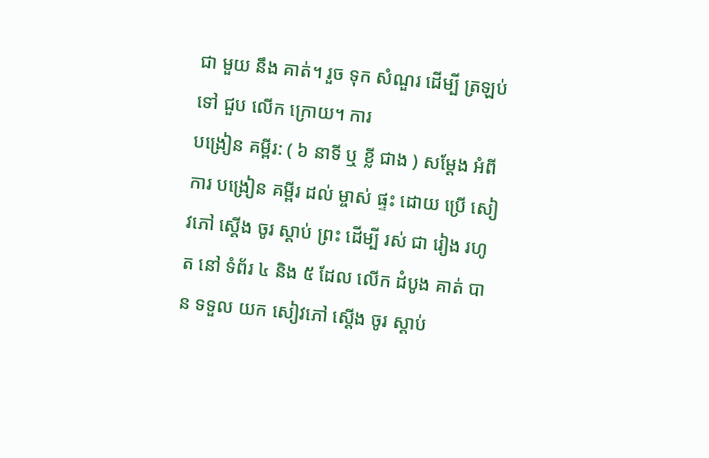ជា មួយ នឹង គាត់។ រួច ទុក សំណួរ ដើម្បី ត្រឡប់ ទៅ ជួប លើក ក្រោយ។ ការ
បង្រៀន គម្ពីរ: ( ៦ នាទី ឬ ខ្លី ជាង ) សម្ដែង អំពី ការ បង្រៀន គម្ពីរ ដល់ ម្ចាស់ ផ្ទះ ដោយ ប្រើ សៀវភៅ ស្ដើង ចូរ ស្តាប់ ព្រះ ដើម្បី រស់ ជា រៀង រហូត នៅ ទំព័រ ៤ និង ៥ ដែល លើក ដំបូង គាត់ បាន ទទួល យក សៀវភៅ ស្ដើង ចូរ ស្តាប់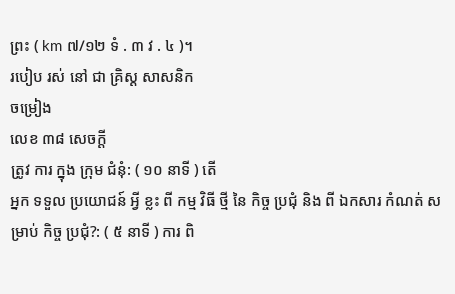ព្រះ ( km ៧/១២ ទំ . ៣ វ . ៤ )។
របៀប រស់ នៅ ជា គ្រិស្ដ សាសនិក
ចម្រៀង
លេខ ៣៨ សេចក្ដី
ត្រូវ ការ ក្នុង ក្រុម ជំនុំ: ( ១០ នាទី ) តើ
អ្នក ទទួល ប្រយោជន៍ អ្វី ខ្លះ ពី កម្ម វិធី ថ្មី នៃ កិច្ច ប្រជុំ និង ពី ឯកសារ កំណត់ សម្រាប់ កិច្ច ប្រជុំ?: ( ៥ នាទី ) ការ ពិ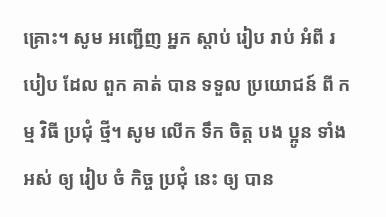គ្រោះ។ សូម អញ្ជើញ អ្នក ស្តាប់ រៀប រាប់ អំពី របៀប ដែល ពួក គាត់ បាន ទទួល ប្រយោជន៍ ពី កម្ម វិធី ប្រជុំ ថ្មី។ សូម លើក ទឹក ចិត្ដ បង ប្អូន ទាំង អស់ ឲ្យ រៀប ចំ កិច្ច ប្រជុំ នេះ ឲ្យ បាន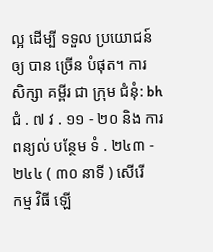ល្អ ដើម្បី ទទួល ប្រយោជន៍ ឲ្យ បាន ច្រើន បំផុត។ ការ
សិក្សា គម្ពីរ ជា ក្រុម ជំនុំ: bh ជំ . ៧ វ . ១១ - ២០ និង ការ ពន្យល់ បន្ថែម ទំ . ២៤៣ - ២៤៤ ( ៣០ នាទី ) សើរើ
កម្ម វិធី ឡើ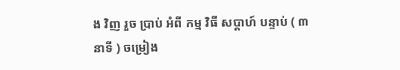ង វិញ រួច ប្រាប់ អំពី កម្ម វិធី សប្ដាហ៍ បន្ទាប់ ( ៣ នាទី ) ចម្រៀង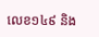លេខ១៤៩ និង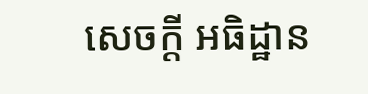សេចក្ដី អធិដ្ឋាន